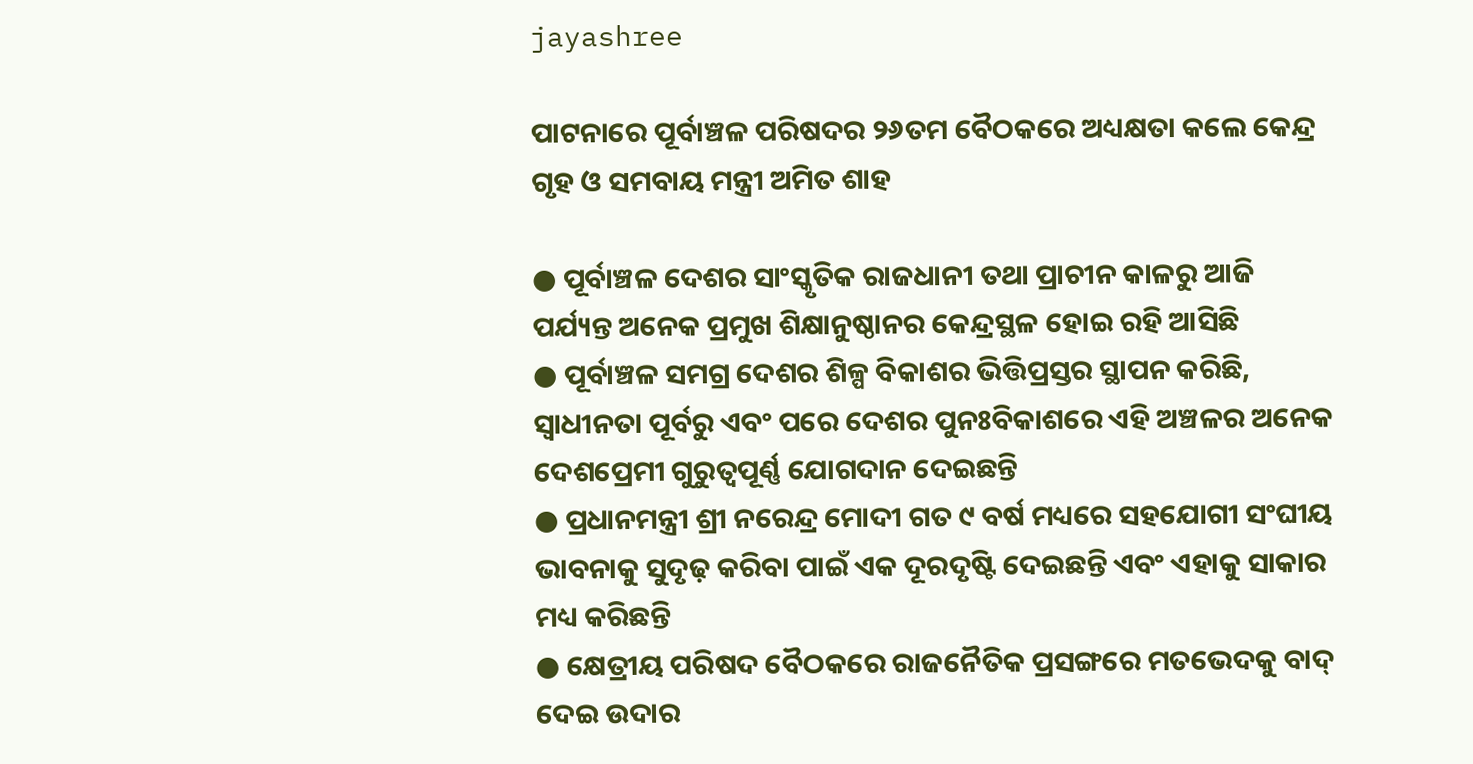jayashree

ପାଟନାରେ ପୂର୍ବାଞ୍ଚଳ ପରିଷଦର ୨୬ତମ ବୈଠକରେ ଅଧ୍ୟକ୍ଷତା କଲେ କେନ୍ଦ୍ର ଗୃହ ଓ ସମବାୟ ମନ୍ତ୍ରୀ ଅମିତ ଶାହ

● ପୂର୍ବାଞ୍ଚଳ ଦେଶର ସାଂସ୍କୃତିକ ରାଜଧାନୀ ତଥା ପ୍ରାଚୀନ କାଳରୁ ଆଜି ପର୍ଯ୍ୟନ୍ତ ଅନେକ ପ୍ରମୁଖ ଶିକ୍ଷାନୁଷ୍ଠାନର କେନ୍ଦ୍ରସ୍ଥଳ ହୋଇ ରହି ଆସିଛି
● ପୂର୍ବାଞ୍ଚଳ ସମଗ୍ର ଦେଶର ଶିଳ୍ପ ବିକାଶର ଭିତ୍ତିପ୍ରସ୍ତର ସ୍ଥାପନ କରିଛି, ସ୍ୱାଧୀନତା ପୂର୍ବରୁ ଏବଂ ପରେ ଦେଶର ପୁନଃବିକାଶରେ ଏହି ଅଞ୍ଚଳର ଅନେକ ଦେଶପ୍ରେମୀ ଗୁରୁତ୍ୱପୂର୍ଣ୍ଣ ଯୋଗଦାନ ଦେଇଛନ୍ତି
● ପ୍ରଧାନମନ୍ତ୍ରୀ ଶ୍ରୀ ନରେନ୍ଦ୍ର ମୋଦୀ ଗତ ୯ ବର୍ଷ ମଧ୍ୟରେ ସହଯୋଗୀ ସଂଘୀୟ ଭାବନାକୁ ସୁଦୃଢ଼ କରିବା ପାଇଁ ଏକ ଦୂରଦୃଷ୍ଟି ଦେଇଛନ୍ତି ଏବଂ ଏହାକୁ ସାକାର ମଧ୍ୟ କରିଛନ୍ତି
● କ୍ଷେତ୍ରୀୟ ପରିଷଦ ବୈଠକରେ ରାଜନୈତିକ ପ୍ରସଙ୍ଗରେ ମତଭେଦକୁ ବାଦ୍ ଦେଇ ଉଦାର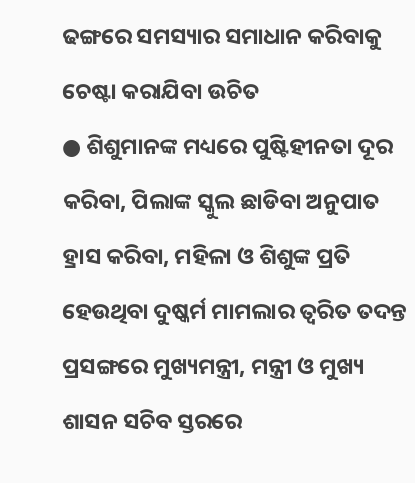ଢଙ୍ଗରେ ସମସ୍ୟାର ସମାଧାନ କରିବାକୁ ଚେଷ୍ଟା କରାଯିବା ଉଚିତ
● ଶିଶୁମାନଙ୍କ ମଧ୍ୟରେ ପୁଷ୍ଟିହୀନତା ଦୂର କରିବା, ପିଲାଙ୍କ ସ୍କୁଲ ଛାଡିବା ଅନୁପାତ ହ୍ରାସ କରିବା, ମହିଳା ଓ ଶିଶୁଙ୍କ ପ୍ରତି ହେଉଥିବା ଦୁଷ୍କର୍ମ ମାମଲାର ତ୍ୱରିତ ତଦନ୍ତ ପ୍ରସଙ୍ଗରେ ମୁଖ୍ୟମନ୍ତ୍ରୀ, ମନ୍ତ୍ରୀ ଓ ମୁଖ୍ୟ ଶାସନ ସଚିବ ସ୍ତରରେ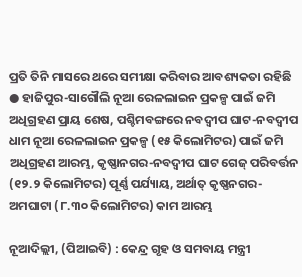ପ୍ରତି ତିନି ମାସରେ ଥରେ ସମୀକ୍ଷା କରିବାର ଆବଶ୍ୟକତା ରହିଛି
● ହାଜିପୁର-ସାଗୌଲି ନୂଆ ରେଳଲାଇନ ପ୍ରକଳ୍ପ ପାଇଁ ଜମି ଅଧିଗ୍ରହଣ ପ୍ରାୟ ଶେଷ, ପଶ୍ଚିମବଙ୍ଗରେ ନବଦ୍ୱୀପ ଘାଟ-ନବଦ୍ୱୀପ ଧାମ ନୂଆ ରେଳଲାଇନ ପ୍ରକଳ୍ପ (୧୫ କିଲୋମିଟର) ପାଇଁ ଜମି ଅଧିଗ୍ରହଣ ଆରମ୍ଭ, କୃଷ୍ଣାନଗର-ନବଦ୍ୱୀପ ଘାଟ ଗେଜ୍ ପରିବର୍ତ୍ତନ (୧୨.୨ କିଲୋମିଟର) ପୂର୍ଣ୍ଣ ପର୍ଯ୍ୟାୟ, ଅର୍ଥାତ୍ କୃଷ୍ଣନଗର-ଅମଘାଟା (୮.୩୦ କିଲୋମିଟର) କାମ ଆରମ୍ଭ

ନୂଆଦିଲ୍ଲୀ, (ପିଆଇବି) : କେନ୍ଦ୍ର ଗୃହ ଓ ସମବାୟ ମନ୍ତ୍ରୀ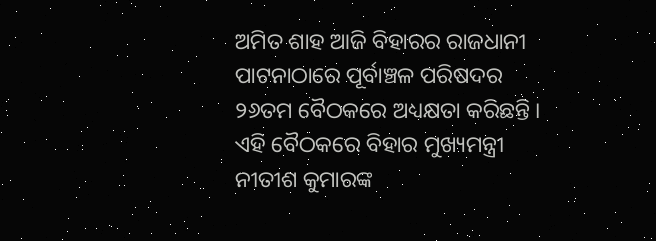ଅମିତ ଶାହ ଆଜି ବିହାରର ରାଜଧାନୀ ପାଟନାଠାରେ ପୂର୍ବାଞ୍ଚଳ ପରିଷଦର ୨୬ତମ ବୈଠକରେ ଅଧ୍ୟକ୍ଷତା କରିଛନ୍ତି । ଏହି ବୈଠକରେ ବିହାର ମୁଖ୍ୟମନ୍ତ୍ରୀ ନୀତୀଶ କୁମାରଙ୍କ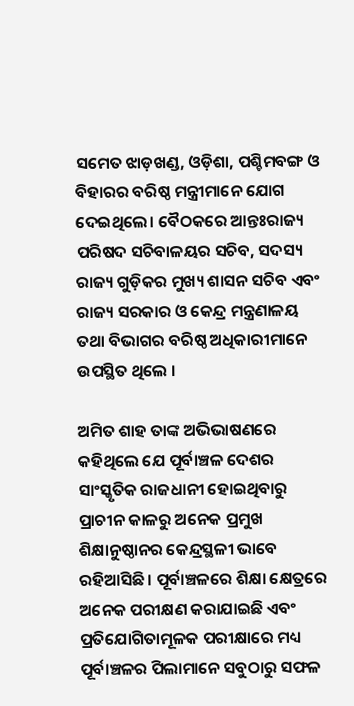ସମେତ ଝାଡ଼ଖଣ୍ଡ, ଓଡ଼ିଶା, ପଶ୍ଚିମବଙ୍ଗ ଓ ବିହାରର ବରିଷ୍ଠ ମନ୍ତ୍ରୀମାନେ ଯୋଗ ଦେଇଥିଲେ। ବୈଠକରେ ଆନ୍ତଃରାଜ୍ୟ ପରିଷଦ ସଚିବାଳୟର ସଚିବ, ସଦସ୍ୟ ରାଜ୍ୟ ଗୁଡ଼ିକର ମୁଖ୍ୟ ଶାସନ ସଚିବ ଏବଂ ରାଜ୍ୟ ସରକାର ଓ କେନ୍ଦ୍ର ମନ୍ତ୍ରଣାଳୟ ତଥା ବିଭାଗର ବରିଷ୍ଠ ଅଧିକାରୀମାନେ ଉପସ୍ଥିତ ଥିଲେ ।

ଅମିତ ଶାହ ତାଙ୍କ ଅଭିଭାଷଣରେ କହିଥିଲେ ଯେ ପୂର୍ବାଞ୍ଚଳ ଦେଶର ସାଂସ୍କୃତିକ ରାଜଧାନୀ ହୋଇଥିବାରୁ ପ୍ରାଚୀନ କାଳରୁ ଅନେକ ପ୍ରମୁଖ ଶିକ୍ଷାନୁଷ୍ଠାନର କେନ୍ଦ୍ରସ୍ଥଳୀ ଭାବେ ରହିଆସିଛି। ପୂର୍ବାଞ୍ଚଳରେ ଶିକ୍ଷା କ୍ଷେତ୍ରରେ ଅନେକ ପରୀକ୍ଷଣ କରାଯାଇଛି ଏବଂ ପ୍ରତିଯୋଗିତାମୂଳକ ପରୀକ୍ଷାରେ ମଧ୍ୟ ପୂର୍ବାଞ୍ଚଳର ପିଲାମାନେ ସବୁଠାରୁ ସଫଳ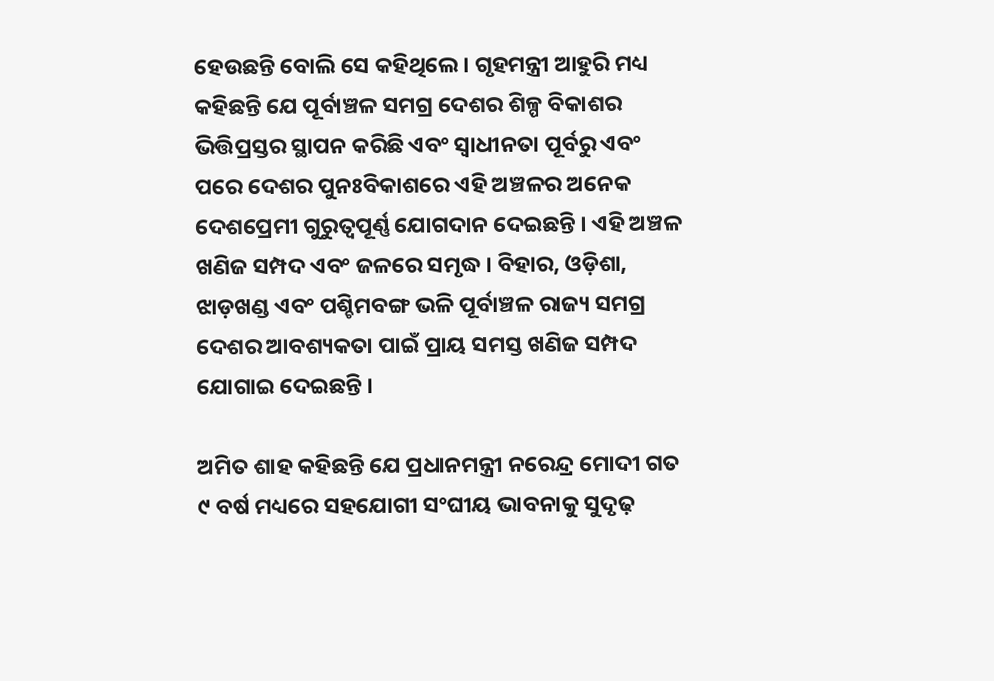ହେଉଛନ୍ତି ବୋଲି ସେ କହିଥିଲେ। ଗୃହମନ୍ତ୍ରୀ ଆହୁରି ମଧ୍ୟ କହିଛନ୍ତି ଯେ ପୂର୍ବାଞ୍ଚଳ ସମଗ୍ର ଦେଶର ଶିଳ୍ପ ବିକାଶର ଭିତ୍ତିପ୍ରସ୍ତର ସ୍ଥାପନ କରିଛି ଏବଂ ସ୍ୱାଧୀନତା ପୂର୍ବରୁ ଏବଂ ପରେ ଦେଶର ପୁନଃବିକାଶରେ ଏହି ଅଞ୍ଚଳର ଅନେକ ଦେଶପ୍ରେମୀ ଗୁରୁତ୍ୱପୂର୍ଣ୍ଣ ଯୋଗଦାନ ଦେଇଛନ୍ତି । ଏହି ଅଞ୍ଚଳ ଖଣିଜ ସମ୍ପଦ ଏବଂ ଜଳରେ ସମୃଦ୍ଧ । ବିହାର, ଓଡ଼ିଶା, ଝାଡ଼ଖଣ୍ଡ ଏବଂ ପଶ୍ଚିମବଙ୍ଗ ଭଳି ପୂର୍ବାଞ୍ଚଳ ରାଜ୍ୟ ସମଗ୍ର ଦେଶର ଆବଶ୍ୟକତା ପାଇଁ ପ୍ରାୟ ସମସ୍ତ ଖଣିଜ ସମ୍ପଦ ଯୋଗାଇ ଦେଇଛନ୍ତି ।

ଅମିତ ଶାହ କହିଛନ୍ତି ଯେ ପ୍ରଧାନମନ୍ତ୍ରୀ ନରେନ୍ଦ୍ର ମୋଦୀ ଗତ ୯ ବର୍ଷ ମଧ୍ୟରେ ସହଯୋଗୀ ସଂଘୀୟ ଭାବନାକୁ ସୁଦୃଢ଼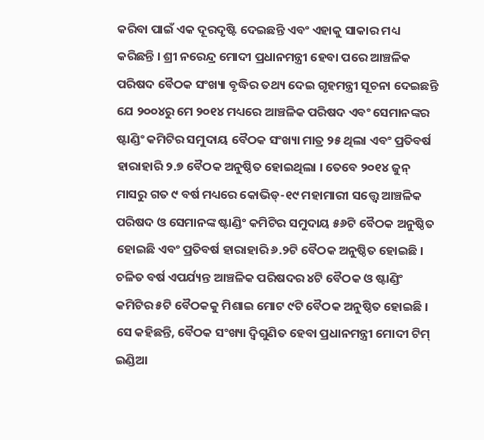କରିବା ପାଇଁ ଏକ ଦୂରଦୃଷ୍ଟି ଦେଇଛନ୍ତି ଏବଂ ଏହାକୁ ସାକାର ମଧ୍ୟ କରିଛନ୍ତି । ଶ୍ରୀ ନରେନ୍ଦ୍ର ମୋଦୀ ପ୍ରଧାନମନ୍ତ୍ରୀ ହେବା ପରେ ଆଞ୍ଚଳିକ ପରିଷଦ ବୈଠକ ସଂଖ୍ୟା ବୃଦ୍ଧିର ତଥ୍ୟ ଦେଇ ଗୃହମନ୍ତ୍ରୀ ସୂଚନା ଦେଇଛନ୍ତି ଯେ ୨୦୦୪ରୁ ମେ ୨୦୧୪ ମଧ୍ୟରେ ଆଞ୍ଚଳିକ ପରିଷଦ ଏବଂ ସେମାନଙ୍କର ଷ୍ଟାଣ୍ଡିଂ କମିଟିର ସମୁଦାୟ ବୈଠକ ସଂଖ୍ୟା ମାତ୍ର ୨୫ ଥିଲା ଏବଂ ପ୍ରତିବର୍ଷ ହାରାହାରି ୨.୭ ବୈଠକ ଅନୁଷ୍ଠିତ ହୋଇଥିଲା । ତେବେ ୨୦୧୪ ଜୁନ୍ ମାସରୁ ଗତ ୯ ବର୍ଷ ମଧ୍ୟରେ କୋଭିଡ୍-୧୯ ମହାମାରୀ ସତ୍ତ୍ୱେ ଆଞ୍ଚଳିକ ପରିଷଦ ଓ ସେମାନଙ୍କ ଷ୍ଟାଣ୍ଡିଂ କମିଟିର ସମୁଦାୟ ୫୬ଟି ବୈଠକ ଅନୁଷ୍ଠିତ ହୋଇଛି ଏବଂ ପ୍ରତିବର୍ଷ ହାରାହାରି ୬.୨ଟି ବୈଠକ ଅନୁଷ୍ଠିତ ହୋଇଛି । ଚଳିତ ବର୍ଷ ଏପର୍ଯ୍ୟନ୍ତ ଆଞ୍ଚଳିକ ପରିଷଦର ୪ଟି ବୈଠକ ଓ ଷ୍ଟାଣ୍ଡିଂ କମିଟିର ୫ଟି ବୈଠକକୁ ମିଶାଇ ମୋଟ ୯ଟି ବୈଠକ ଅନୁଷ୍ଠିତ ହୋଇଛି । ସେ କହିଛନ୍ତି, ବୈଠକ ସଂଖ୍ୟା ଦ୍ୱିଗୁଣିତ ହେବା ପ୍ରଧାନମନ୍ତ୍ରୀ ମୋଦୀ ଟିମ୍ ଇଣ୍ଡିଆ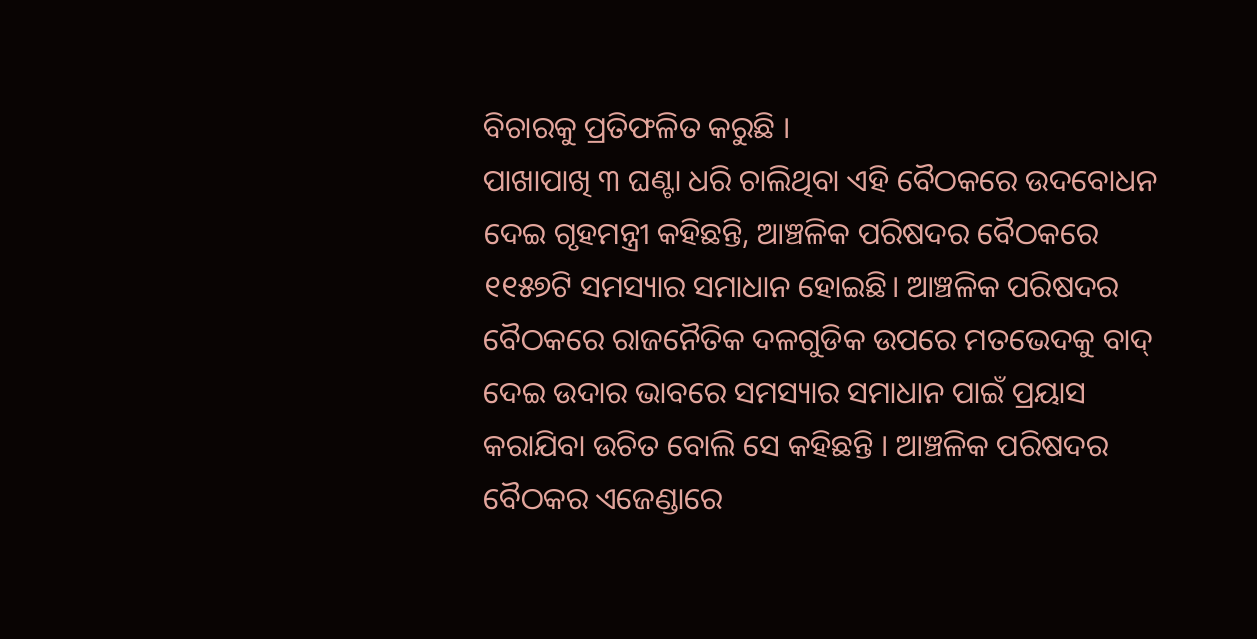ବିଚାରକୁ ପ୍ରତିଫଳିତ କରୁଛି ।
ପାଖାପାଖି ୩ ଘଣ୍ଟା ଧରି ଚାଲିଥିବା ଏହି ବୈଠକରେ ଉଦବୋଧନ ଦେଇ ଗୃହମନ୍ତ୍ରୀ କହିଛନ୍ତି, ଆଞ୍ଚଳିକ ପରିଷଦର ବୈଠକରେ ୧୧୫୭ଟି ସମସ୍ୟାର ସମାଧାନ ହୋଇଛି। ଆଞ୍ଚଳିକ ପରିଷଦର ବୈଠକରେ ରାଜନୈତିକ ଦଳଗୁଡିକ ଉପରେ ମତଭେଦକୁ ବାଦ୍ ଦେଇ ଉଦାର ଭାବରେ ସମସ୍ୟାର ସମାଧାନ ପାଇଁ ପ୍ରୟାସ କରାଯିବା ଉଚିତ ବୋଲି ସେ କହିଛନ୍ତି । ଆଞ୍ଚଳିକ ପରିଷଦର ବୈଠକର ଏଜେଣ୍ଡାରେ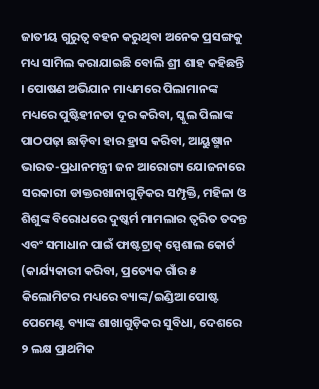ଜାତୀୟ ଗୁରୁତ୍ୱ ବହନ କରୁଥିବା ଅନେକ ପ୍ରସଙ୍ଗକୁ ମଧ୍ୟ ସାମିଲ କରାଯାଇଛି ବୋଲି ଶ୍ରୀ ଶାହ କହିଛନ୍ତି । ପୋଷଣ ଅଭିଯାନ ମାଧ୍ୟମରେ ପିଲାମାନଙ୍କ ମଧ୍ୟରେ ପୁଷ୍ଟିହୀନତା ଦୂର କରିବା, ସ୍କୁଲ ପିଲାଙ୍କ ପାଠପଢ଼ା ଛାଡ଼ିବା ହାର ହ୍ରାସ କରିବା, ଆୟୁଷ୍ମାନ ଭାରତ-ପ୍ରଧାନମନ୍ତ୍ରୀ ଜନ ଆରୋଗ୍ୟ ଯୋଜନାରେ ସରକାରୀ ଡାକ୍ତରଖାନାଗୁଡ଼ିକର ସମ୍ପୃକ୍ତି, ମହିଳା ଓ ଶିଶୁଙ୍କ ବିରୋଧରେ ଦୁଷ୍କର୍ମ ମାମଲାର ତ୍ୱରିତ ତଦନ୍ତ ଏବଂ ସମାଧାନ ପାଇଁ ଫାଷ୍ଟଟ୍ରାକ୍ ସ୍ପେଶାଲ କୋର୍ଟ (କାର୍ଯ୍ୟକାରୀ କରିବା, ପ୍ରତ୍ୟେକ ଗାଁର ୫ କିଲୋମିଟର ମଧ୍ୟରେ ବ୍ୟାଙ୍କ/ଇଣ୍ଡିଆ ପୋଷ୍ଟ ପେମେଣ୍ଟ ବ୍ୟାଙ୍କ ଶାଖାଗୁଡ଼ିକର ସୁବିଧା, ଦେଶରେ ୨ ଲକ୍ଷ ପ୍ରାଥମିକ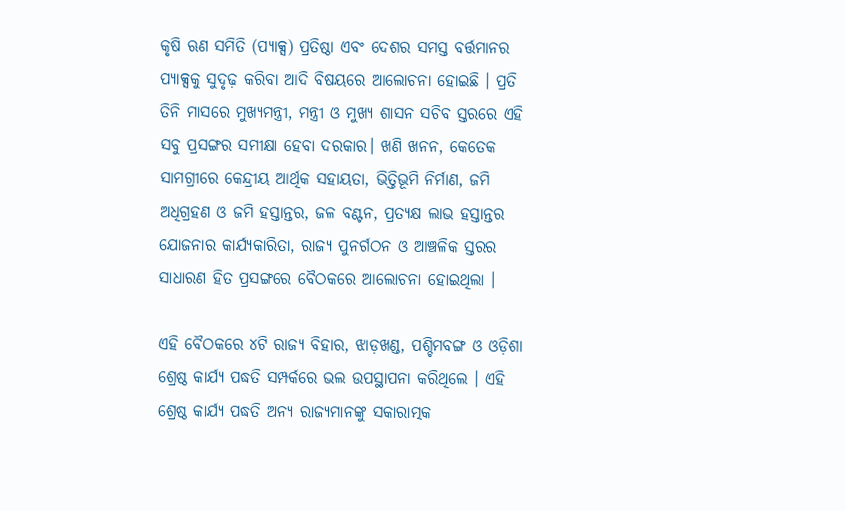କୃଷି ଋଣ ସମିତି (ପ୍ୟାକ୍ସ) ପ୍ରତିଷ୍ଠା ଏବଂ ଦେଶର ସମସ୍ତ ବର୍ତ୍ତମାନର ପ୍ୟାକ୍ସକୁ ସୁଦୃଢ଼ କରିବା ଆଦି ବିଷୟରେ ଆଲୋଚନା ହୋଇଛି । ପ୍ରତି ତିନି ମାସରେ ମୁଖ୍ୟମନ୍ତ୍ରୀ, ମନ୍ତ୍ରୀ ଓ ମୁଖ୍ୟ ଶାସନ ସଚିବ ସ୍ତରରେ ଏହି ସବୁ ପ୍ରସଙ୍ଗର ସମୀକ୍ଷା ହେବା ଦରକାର। ଖଣି ଖନନ, କେତେକ ସାମଗ୍ରୀରେ କେନ୍ଦ୍ରୀୟ ଆର୍ଥିକ ସହାୟତା, ଭିତ୍ତିଭୂମି ନିର୍ମାଣ, ଜମି ଅଧିଗ୍ରହଣ ଓ ଜମି ହସ୍ତାନ୍ତର, ଜଳ ବଣ୍ଟନ, ପ୍ରତ୍ୟକ୍ଷ ଲାଭ ହସ୍ତାନ୍ତର ଯୋଜନାର କାର୍ଯ୍ୟକାରିତା, ରାଜ୍ୟ ପୁନର୍ଗଠନ ଓ ଆଞ୍ଚଳିକ ସ୍ତରର ସାଧାରଣ ହିତ ପ୍ରସଙ୍ଗରେ ବୈଠକରେ ଆଲୋଚନା ହୋଇଥିଲା ।

ଏହି ବୈଠକରେ ୪ଟି ରାଜ୍ୟ ବିହାର, ଝାଡ଼ଖଣ୍ଡ, ପଶ୍ଚିମବଙ୍ଗ ଓ ଓଡ଼ିଶା ଶ୍ରେଷ୍ଠ କାର୍ଯ୍ୟ ପଦ୍ଧତି ସମ୍ପର୍କରେ ଭଲ ଉପସ୍ଥାପନା କରିଥିଲେ । ଏହି ଶ୍ରେଷ୍ଠ କାର୍ଯ୍ୟ ପଦ୍ଧତି ଅନ୍ୟ ରାଜ୍ୟମାନଙ୍କୁ ସକାରାତ୍ମକ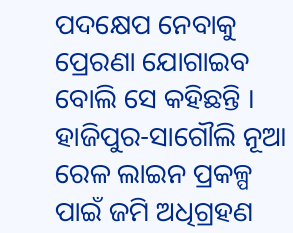ପଦକ୍ଷେପ ନେବାକୁ ପ୍ରେରଣା ଯୋଗାଇବ ବୋଲି ସେ କହିଛନ୍ତି । ହାଜିପୁର-ସାଗୌଲି ନୂଆ ରେଳ ଲାଇନ ପ୍ରକଳ୍ପ ପାଇଁ ଜମି ଅଧିଗ୍ରହଣ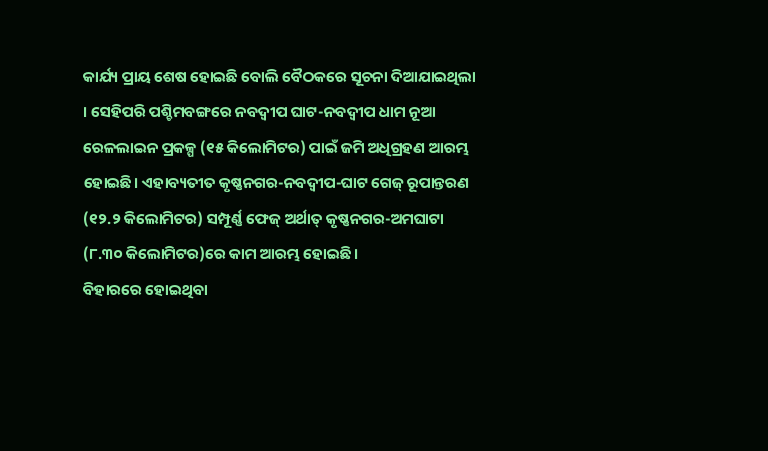କାର୍ଯ୍ୟ ପ୍ରାୟ ଶେଷ ହୋଇଛି ବୋଲି ବୈଠକରେ ସୂଚନା ଦିଆଯାଇଥିଲା । ସେହିପରି ପଶ୍ଚିମବଙ୍ଗରେ ନବଦ୍ୱୀପ ଘାଟ-ନବଦ୍ୱୀପ ଧାମ ନୂଆ ରେଳଲାଇନ ପ୍ରକଳ୍ପ (୧୫ କିଲୋମିଟର) ପାଇଁ ଜମି ଅଧିଗ୍ରହଣ ଆରମ୍ଭ ହୋଇଛି। ଏହାବ୍ୟତୀତ କୃଷ୍ଣନଗର-ନବଦ୍ୱୀପ-ଘାଟ ଗେଜ୍ ରୂପାନ୍ତରଣ (୧୨.୨ କିଲୋମିଟର) ସମ୍ପୂର୍ଣ୍ଣ ଫେଜ୍ ଅର୍ଥାତ୍ କୃଷ୍ଣନଗର-ଅମଘାଟା (୮.୩୦ କିଲୋମିଟର)ରେ କାମ ଆରମ୍ଭ ହୋଇଛି ।
ବିହାରରେ ହୋଇଥିବା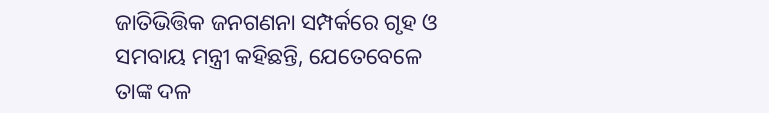ଜାତିଭିତ୍ତିକ ଜନଗଣନା ସମ୍ପର୍କରେ ଗୃହ ଓ ସମବାୟ ମନ୍ତ୍ରୀ କହିଛନ୍ତି, ଯେତେବେଳେ ତାଙ୍କ ଦଳ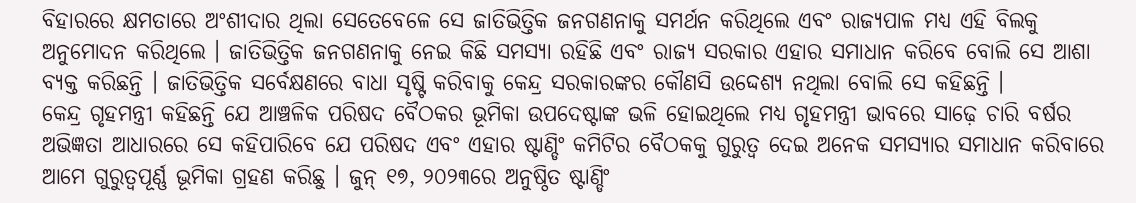ବିହାରରେ କ୍ଷମତାରେ ଅଂଶୀଦାର ଥିଲା ସେତେବେଳେ ସେ ଜାତିଭିତ୍ତିକ ଜନଗଣନାକୁ ସମର୍ଥନ କରିଥିଲେ ଏବଂ ରାଜ୍ୟପାଳ ମଧ୍ୟ ଏହି ବିଲକୁ ଅନୁମୋଦନ କରିଥିଲେ । ଜାତିଭିତ୍ତିକ ଜନଗଣନାକୁ ନେଇ କିଛି ସମସ୍ୟା ରହିଛି ଏବଂ ରାଜ୍ୟ ସରକାର ଏହାର ସମାଧାନ କରିବେ ବୋଲି ସେ ଆଶା ବ୍ୟକ୍ତ କରିଛନ୍ତି । ଜାତିଭିତ୍ତିକ ସର୍ବେକ୍ଷଣରେ ବାଧା ସୃଷ୍ଟି କରିବାକୁ କେନ୍ଦ୍ର ସରକାରଙ୍କର କୌଣସି ଉଦ୍ଦେଶ୍ୟ ନଥିଲା ବୋଲି ସେ କହିଛନ୍ତି ।
କେନ୍ଦ୍ର ଗୃହମନ୍ତ୍ରୀ କହିଛନ୍ତି ଯେ ଆଞ୍ଚଳିକ ପରିଷଦ ବୈଠକର ଭୂମିକା ଉପଦେଷ୍ଟାଙ୍କ ଭଳି ହୋଇଥିଲେ ମଧ୍ୟ ଗୃହମନ୍ତ୍ରୀ ଭାବରେ ସାଢ଼େ ଚାରି ବର୍ଷର ଅଭିଜ୍ଞତା ଆଧାରରେ ସେ କହିପାରିବେ ଯେ ପରିଷଦ ଏବଂ ଏହାର ଷ୍ଟାଣ୍ଡିଂ କମିଟିର ବୈଠକକୁ ଗୁରୁତ୍ୱ ଦେଇ ଅନେକ ସମସ୍ୟାର ସମାଧାନ କରିବାରେ ଆମେ ଗୁରୁତ୍ୱପୂର୍ଣ୍ଣ ଭୂମିକା ଗ୍ରହଣ କରିଛୁ । ଜୁନ୍ ୧୭, ୨୦୨୩ରେ ଅନୁଷ୍ଠିତ ଷ୍ଟାଣ୍ଡିଂ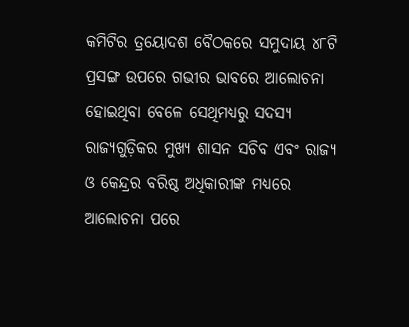କମିଟିର ତ୍ରୟୋଦଶ ବୈଠକରେ ସମୁଦାୟ ୪୮ଟି ପ୍ରସଙ୍ଗ ଉପରେ ଗଭୀର ଭାବରେ ଆଲୋଚନା ହୋଇଥିବା ବେଳେ ସେଥିମଧ୍ୟରୁ ସଦସ୍ୟ ରାଜ୍ୟଗୁଡ଼ିକର ମୁଖ୍ୟ ଶାସନ ସଚିବ ଏବଂ ରାଜ୍ୟ ଓ କେନ୍ଦ୍ରର ବରିଷ୍ଠ ଅଧିକାରୀଙ୍କ ମଧ୍ୟରେ ଆଲୋଚନା ପରେ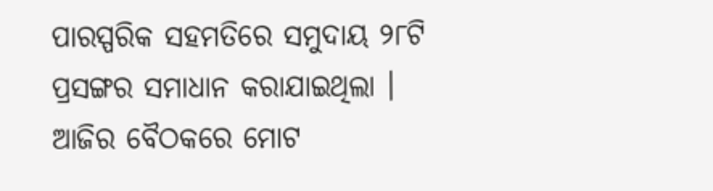ପାରସ୍ପରିକ ସହମତିରେ ସମୁଦାୟ ୨୮ଟି ପ୍ରସଙ୍ଗର ସମାଧାନ କରାଯାଇଥିଲା । ଆଜିର ବୈଠକରେ ମୋଟ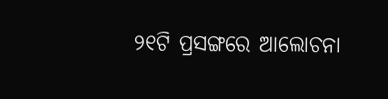୨୧ଟି ପ୍ରସଙ୍ଗରେ ଆଲୋଚନା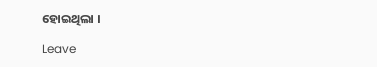ହୋଇଥିଲା ।

Leave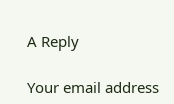A Reply

Your email address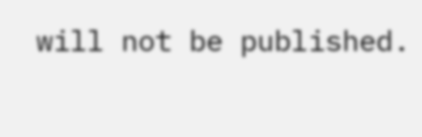will not be published.